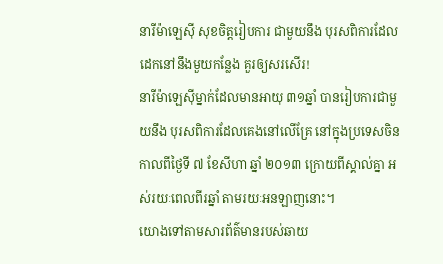នារីម៉ាឡេស៊ី សុខចិត្ដរៀបការ ជាមួយនឹង បុរសពិការដែល ដេកនៅនឹងមួយកន្លែង គួរឲ្យសរសើរ!
នារីម៉ាឡេស៊ីម្នាក់ដែលមានអាយុ ៣១ឆ្នាំ បានរៀបការជាមួយនឹង បុរសពិការដែលគេងនៅលើគ្រែ នៅក្នុងប្រទេសចិន កាលពីថ្ងៃទី ៧ ខែសីហា ឆ្នាំ ២០១៣ ក្រោយពីស្គាល់គ្នា អស់រយៈពេលពីរឆ្នាំ តាមរយៈអនឡាញនោះ។
យោងទៅតាមសារព័ត៌មានរបស់ឆាយ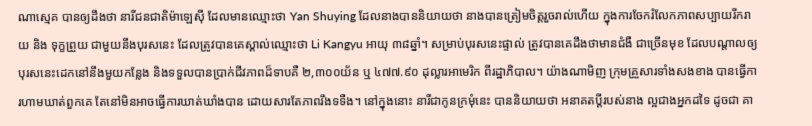ណាស្មេគ បានឲ្យដឹងថា នារីជនជាតិម៉ាឡេស៊ី ដែលមានឈ្មោះថា Yan Shuying ដែលនាងបាននិយាយថា នាងបានត្រៀមចិត្ដរួចរាល់ហើយ ក្នុងការចែករំលែកភាពសប្បាយរីករាយ និង ទុក្ខព្រួយ ជាមួយនឹងបុរសនេះ ដែលត្រូវបានគេស្គាល់ឈ្មោះថា Li Kangyu អាយុ ៣៨ឆ្នាំ។ សម្រាប់បុរសនេះផ្ទាល់ ត្រូវបានគេដឹងថាមានជំងឺ ជាច្រើនមុខ ដែលបណ្ដាលឲ្យបុរសនេះដេកនៅនឹងមួយកន្លែង និងទទួលបានប្រាក់ជីវភាពដ៏ទាបគឺ ២,៣០០យ័ន ឬ ៤៧៧.៩០ ដុល្លារអាមេរិក ពីរដ្ឋាភិបាល។ យ៉ាងណាមិញ ក្រុមគ្រួសារទាំងសងខាង បានធ្វើការហាមឃាត់ពួកគេ តែនៅមិនអាចធ្វើការឃាត់ឃាំងបាន ដោយសារតែភាពរឹងទទឺង។ នៅក្នុងនោះ នារីជាកូនក្រមុំនេះ បាននិយាយថា អនាគតប្ដីរបស់នាង ល្អជាងអ្នកដទៃ ដូចជា គា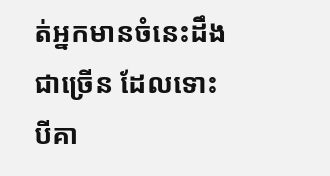ត់អ្នកមានចំនេះដឹងជាច្រើន ដែលទោះបីគា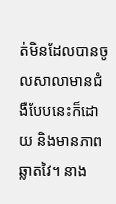ត់មិនដែលបានចូលសាលាមានជំងឺបែបនេះក៏ដោយ និងមានភាពឆ្លាតវៃ។ នាង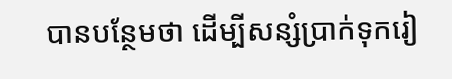បានបន្ថែមថា ដើម្បីសន្សំប្រាក់ទុករៀ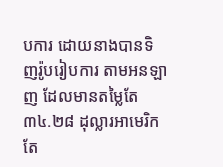បការ ដោយនាងបានទិញរ៉ូបរៀបការ តាមអនឡាញ ដែលមានតម្លៃតែ ៣៤.២៨ ដុល្លារអាមេរិកតែ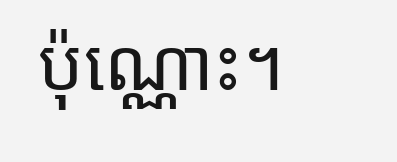ប៉ុណ្ណោះ។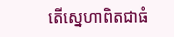តើស្នេហាពិតជាធំ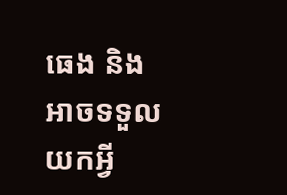ធេង និងអាចទទួលយកអ្វី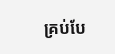គ្រប់បែ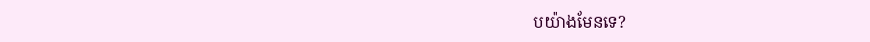បយ៉ាងមែនទេ?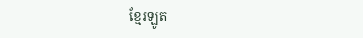ខ្មែរឡូត